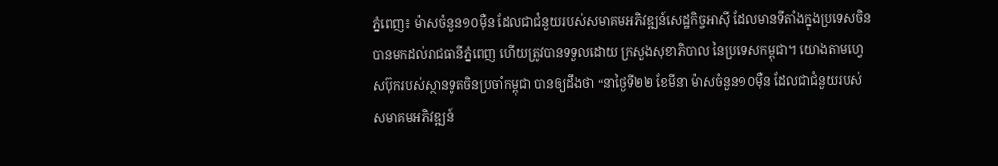ភ្នំពេញ៖ ម៉ាសចំនួន១០ម៉ឺន ដែលជាជំនួយរបស់សមាគមអភិវឌ្ឍន៍សេដ្ឋកិច្ចអាស៊ី ដែលមានទីតាំងក្នុងប្រទេសចិនបានមកដល់រាជធានីភ្នំពេញ ហើយត្រូវបានទទួលដោយ ក្រសួងសុខាភិបាល នៃប្រទេសកម្ពុជា។ យោងតាមហ្វេសប៊ុករបស់ស្ថានទូតចិនប្រចាំកម្ពុជា បានឲ្យដឹងថា “នាថ្ងៃទី២២ ខែមីនា ម៉ាសចំនួន១០ម៉ឺន ដែលជាជំនួយរបស់សមាគមអភិវឌ្ឍន៍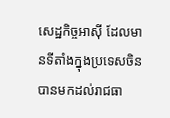សេដ្ឋកិច្ចអាស៊ី ដែលមានទីតាំងក្នុងប្រទេសចិនបានមកដល់រាជធា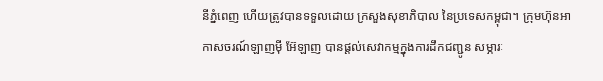នីភ្នំពេញ ហើយត្រូវបានទទួលដោយ ក្រសួងសុខាភិបាល នៃប្រទេសកម្ពុជា។ ក្រុមហ៊ុនអាកាសចរណ៍ឡាញម៉ី អ៊ែឡាញ បានផ្តល់សេវាកម្មក្នុងការដឹកជញ្ជូន សម្ភារៈ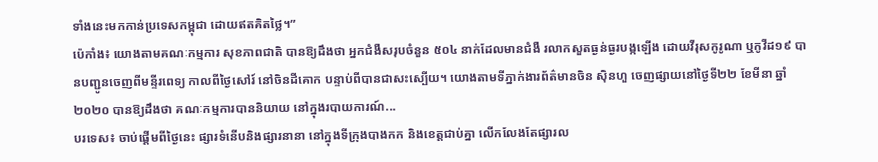ទាំងនេះមកកាន់ប្រទេសកម្ពុជា ដោយឥតគិតថ្លៃ។”
ប៉េកាំង៖ យោងតាមគណៈកម្មការ សុខភាពជាតិ បានឱ្យដឹងថា អ្នកជំងឺសរុបចំនួន ៥០៤ នាក់ដែលមានជំងឺ រលាកសួតធ្ងន់ធ្ងរបង្កឡើង ដោយវីរុសកូរូណា ឬកូវីដ១៩ បានបញ្ជូនចេញពីមន្ទីរពេទ្យ កាលពីថ្ងៃសៅរ៍ នៅចិនដីគោក បន្ទាប់ពីបានជាសះស្បើយ។ យោងតាមទីភ្នាក់ងារព័ត៌មានចិន ស៊ិនហួ ចេញផ្សាយនៅថ្ងៃទី២២ ខែមីនា ឆ្នាំ២០២០ បានឱ្យដឹងថា គណៈកម្មការបាននិយាយ នៅក្នុងរបាយការណ៍...
បរទេស៖ ចាប់ផ្តើមពីថ្ងៃនេះ ផ្សារទំនើបនិងផ្សារនានា នៅក្នុងទីក្រុងបាងកក និងខេត្តជាប់គ្នា លើកលែងតែផ្សារល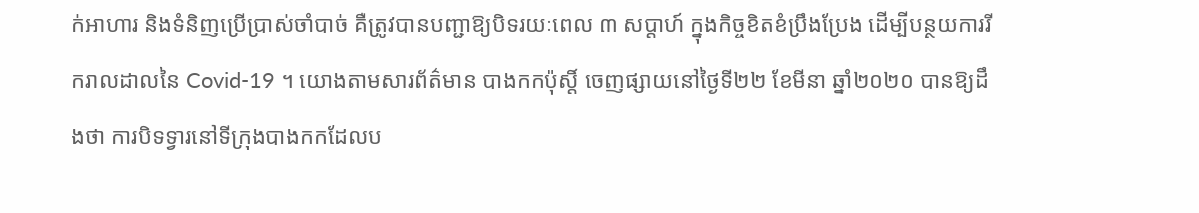ក់អាហារ និងទំនិញប្រើប្រាស់ចាំបាច់ គឺត្រូវបានបញ្ជាឱ្យបិទរយៈពេល ៣ សប្តាហ៍ ក្នុងកិច្ចខិតខំប្រឹងប្រែង ដើម្បីបន្ថយការរីករាលដាលនៃ Covid-19 ។ យោងតាមសារព័ត៌មាន បាងកកប៉ុស្តិ៍ ចេញផ្សាយនៅថ្ងៃទី២២ ខែមីនា ឆ្នាំ២០២០ បានឱ្យដឹងថា ការបិទទ្វារនៅទីក្រុងបាងកកដែលប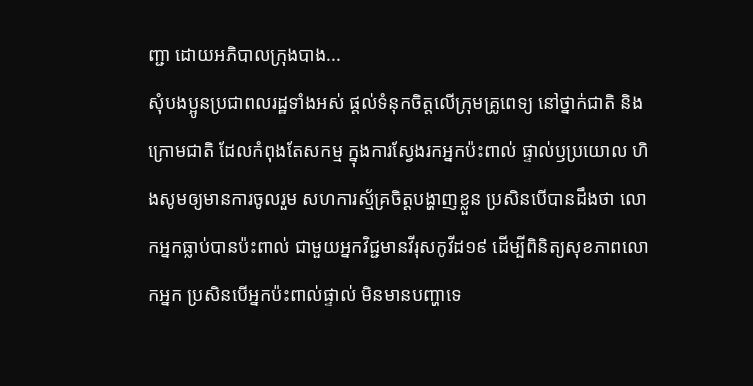ញ្ជា ដោយអភិបាលក្រុងបាង...
សុំបងប្អូនប្រជាពលរដ្ឋទាំងអស់ ផ្តល់ទំនុកចិត្តលើក្រុមគ្រូពេទ្យ នៅថ្នាក់ជាតិ និងក្រោមជាតិ ដែលកំពុងតែសកម្ម ក្នុងការស្វែងរកអ្នកប៉ះពាល់ ផ្ទាល់ឫប្រយោល ហិងសូមឲ្យមានការចូលរួម សហការស្ម័គ្រចិត្តបង្ហាញខ្លួន ប្រសិនបើបានដឹងថា លោកអ្នកធ្លាប់បានប៉ះពាល់ ជាមួយអ្នកវិជ្ជមានវីរុសកូវីដ១៩ ដើម្បីពិនិត្យសុខភាពលោកអ្នក ប្រសិនបើអ្នកប៉ះពាល់ផ្ទាល់ មិនមានបញ្ហាទេ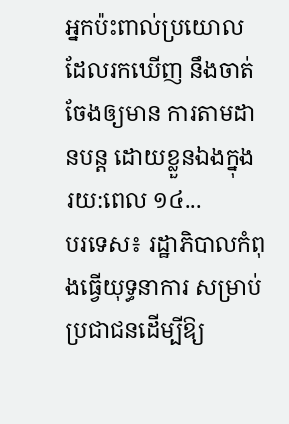អ្នកប៉ះពាល់ប្រយោល ដែលរកឃើញ នឹងចាត់ចែងឲ្យមាន ការតាមដានបន្ត ដោយខ្លួនឯងក្នុង រយ:ពេល ១៤...
បរទេស៖ រដ្ឋាភិបាលកំពុងធ្វើយុទ្ធនាការ សម្រាប់ប្រជាជនដើម្បីឱ្យ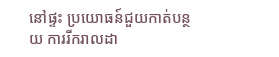នៅផ្ទះ ប្រយោធន៍ជួយកាត់បន្ថយ ការរីករាលដា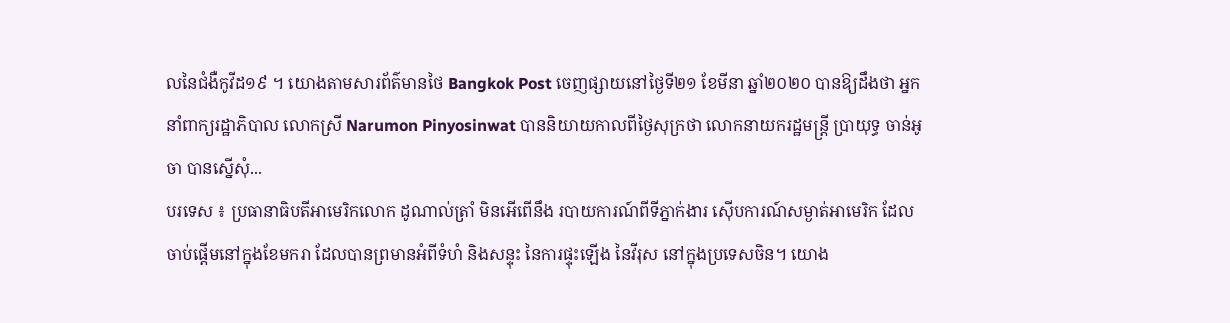លនៃជំងឺកូវីដ១៩ ។ យោងតាមសារព័ត៌មានថៃ Bangkok Post ចេញផ្សាយនៅថ្ងៃទី២១ ខែមីនា ឆ្នាំ២០២០ បានឱ្យដឹងថា អ្នកនាំពាក្យរដ្ឋាភិបាល លោកស្រី Narumon Pinyosinwat បាននិយាយកាលពីថ្ងៃសុក្រថា លោកនាយករដ្ឋមន្រ្តី ប្រាយុទ្ធ ចាន់អូចា បានស្នើសុំ...
បរទេស ៖ ប្រធានាធិបតីអាមេរិកលោក ដូណាល់ត្រាំ មិនអើពើនឹង របាយការណ៍ពីទីភ្នាក់ងារ ស៊ើបការណ៍សម្ងាត់អាមេរិក ដែលចាប់ផ្តើមនៅក្នុងខែមករា ដែលបានព្រមានអំពីទំហំ និងសន្ទុះ នៃការផ្ទុះឡើង នៃវីរុស នៅក្នុងប្រទេសចិន។ យោង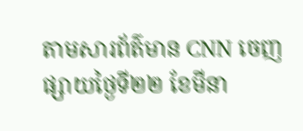តាមសារព័ត៌មាន CNN ចេញផ្សាយថ្ងៃទី២២ ខែមីនា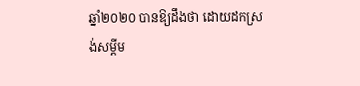ឆ្នាំ២០២០ បានឱ្យដឹងថា ដោយដកស្រង់សម្តីម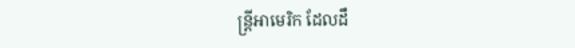ន្ត្រីអាមេរិក ដែលដឹ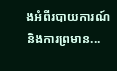ងអំពីរបាយការណ៍ និងការព្រមាន...